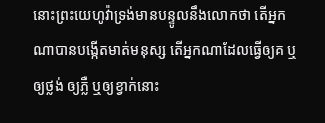នោះព្រះយេហូវ៉ាទ្រង់មានបន្ទូលនឹងលោកថា តើអ្នកណាបានបង្កើតមាត់មនុស្ស តើអ្នកណាដែលធ្វើឲ្យគ ឬឲ្យថ្លង់ ឲ្យភ្លឺ ឬឲ្យខ្វាក់នោះ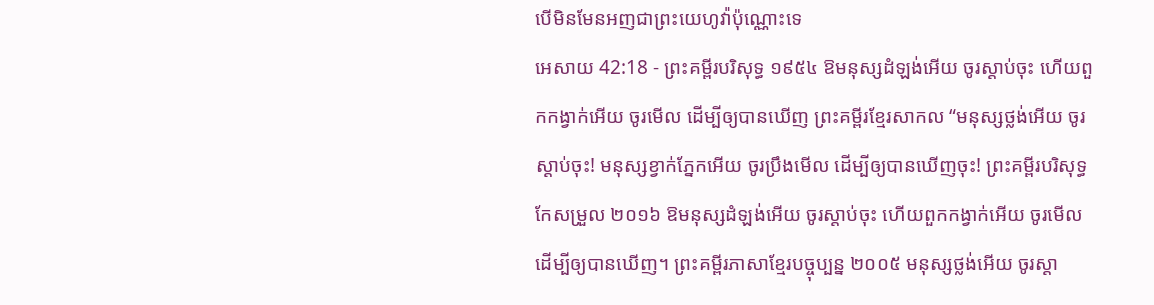បើមិនមែនអញជាព្រះយេហូវ៉ាប៉ុណ្ណោះទេ
អេសាយ 42:18 - ព្រះគម្ពីរបរិសុទ្ធ ១៩៥៤ ឱមនុស្សដំឡង់អើយ ចូរស្តាប់ចុះ ហើយពួកកង្វាក់អើយ ចូរមើល ដើម្បីឲ្យបានឃើញ ព្រះគម្ពីរខ្មែរសាកល “មនុស្សថ្លង់អើយ ចូរស្ដាប់ចុះ! មនុស្សខ្វាក់ភ្នែកអើយ ចូរប្រឹងមើល ដើម្បីឲ្យបានឃើញចុះ! ព្រះគម្ពីរបរិសុទ្ធកែសម្រួល ២០១៦ ឱមនុស្សដំឡង់អើយ ចូរស្តាប់ចុះ ហើយពួកកង្វាក់អើយ ចូរមើល ដើម្បីឲ្យបានឃើញ។ ព្រះគម្ពីរភាសាខ្មែរបច្ចុប្បន្ន ២០០៥ មនុស្សថ្លង់អើយ ចូរស្ដា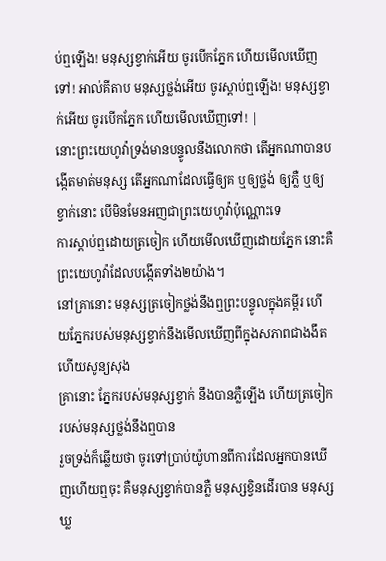ប់ឮឡើង! មនុស្សខ្វាក់អើយ ចូរបើកភ្នែក ហើយមើលឃើញទៅ! អាល់គីតាប មនុស្សថ្លង់អើយ ចូរស្ដាប់ឮឡើង! មនុស្សខ្វាក់អើយ ចូរបើកភ្នែក ហើយមើលឃើញទៅ! |
នោះព្រះយេហូវ៉ាទ្រង់មានបន្ទូលនឹងលោកថា តើអ្នកណាបានបង្កើតមាត់មនុស្ស តើអ្នកណាដែលធ្វើឲ្យគ ឬឲ្យថ្លង់ ឲ្យភ្លឺ ឬឲ្យខ្វាក់នោះ បើមិនមែនអញជាព្រះយេហូវ៉ាប៉ុណ្ណោះទេ
ការស្តាប់ឮដោយត្រចៀក ហើយមើលឃើញដោយភ្នែក នោះគឺព្រះយេហូវ៉ាដែលបង្កើតទាំង២យ៉ាង។
នៅគ្រានោះ មនុស្សត្រចៀកថ្លង់នឹងឮព្រះបន្ទូលក្នុងគម្ពីរ ហើយភ្នែករបស់មនុស្សខ្វាក់នឹងមើលឃើញពីក្នុងសភាពជាងងឹត ហើយសូន្យសុង
គ្រានោះ ភ្នែករបស់មនុស្សខ្វាក់ នឹងបានភ្លឺឡើង ហើយត្រចៀករបស់មនុស្សថ្លង់នឹងឮបាន
រួចទ្រង់ក៏ឆ្លើយថា ចូរទៅប្រាប់យ៉ូហានពីការដែលអ្នកបានឃើញហើយឮចុះ គឺមនុស្សខ្វាក់បានភ្លឺ មនុស្សខ្វិនដើរបាន មនុស្សឃ្ល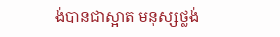ង់បានជាស្អាត មនុស្សថ្លង់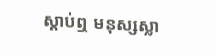ស្តាប់ឮ មនុស្សស្លា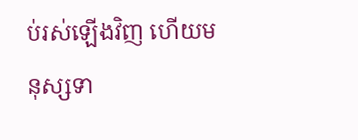ប់រស់ឡើងវិញ ហើយមនុស្សទា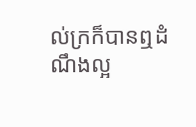ល់ក្រក៏បានឮដំណឹងល្អ